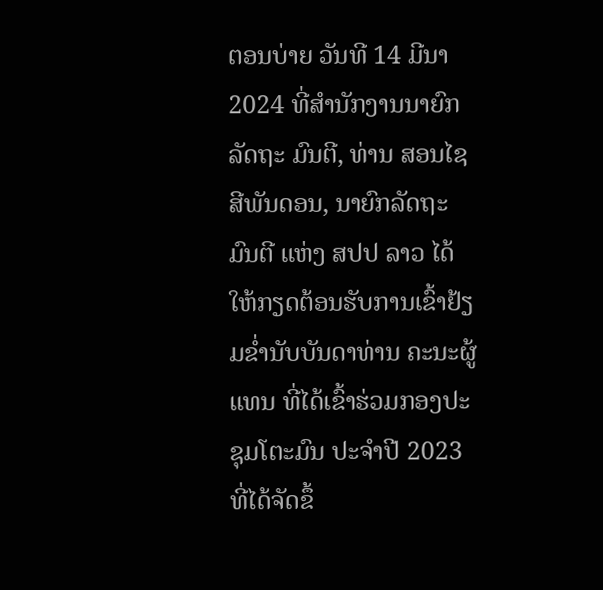ຕອນບ່າຍ ວັນທີ 14 ມີນາ 2024 ທີ່ສໍານັກງານນາຍົກລັດຖະ ມົນຕີ, ທ່ານ ສອນໄຊ ສີພັນດອນ, ນາຍົກລັດຖະມົນຕີ ແຫ່ງ ສປປ ລາວ ໄດ້ໃຫ້ກຽດຕ້ອນຮັບການເຂົ້າຢ້ຽມຂໍ່ານັບບັນດາທ່ານ ຄະນະຜູ້ແທນ ທີ່ໄດ້ເຂົ້າຮ່ວມກອງປະຊຸມໂຕະມົນ ປະຈໍາປີ 2023 ທີ່ໄດ້ຈັດຂຶ້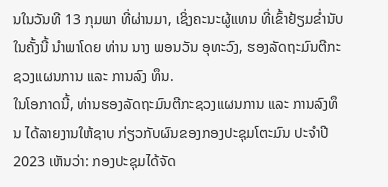ນໃນວັນທີ 13 ກຸມພາ ທີ່ຜ່ານມາ, ເຊິ່ງຄະນະຜູ້ແທນ ທີ່ເຂົ້າຢ້ຽມຂໍ່ານັບໃນຄັ້ງນີ້ ນຳພາໂດຍ ທ່ານ ນາງ ພອນວັນ ອຸທະວົງ, ຮອງລັດຖະມົນຕີກະຊວງແຜນການ ແລະ ການລົງ ທຶນ.
ໃນໂອກາດນີ້, ທ່ານຮອງລັດຖະມົນຕີກະຊວງແຜນການ ແລະ ການລົງທຶນ ໄດ້ລາຍງານໃຫ້ຊາບ ກ່ຽວກັບຜົນຂອງກອງປະຊຸມໂຕະມົນ ປະຈໍາປີ 2023 ເຫັນວ່າ: ກອງປະຊຸມໄດ້ຈັດ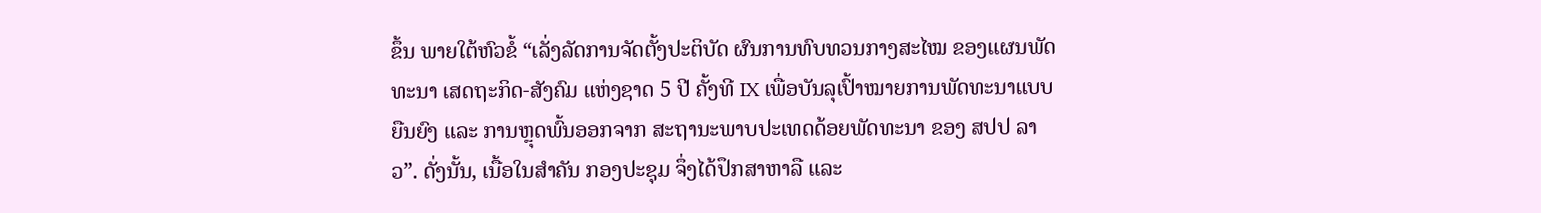ຂຶ້ນ ພາຍໃຕ້ຫົວຂໍ້ “ເລັ່ງລັດການຈັດຕັ້ງປະຕິບັດ ຜົນການທົບທວນກາງສະໄໝ ຂອງແຜນພັດທະນາ ເສດຖະກິດ-ສັງຄົມ ແຫ່ງຊາດ 5 ປີ ຄັ້ງທີ IX ເພື່ອບັນລຸເປົ້າໝາຍການພັດທະນາແບບຍືນຍົງ ແລະ ການຫຼຸດພົ້ນອອກຈາກ ສະຖານະພາບປະເທດດ້ອຍພັດທະນາ ຂອງ ສປປ ລາວ”. ດັ່ງນັ້ນ, ເນື້ອໃນສຳຄັນ ກອງປະຊຸມ ຈຶ່ງໄດ້ປຶກສາຫາລື ແລະ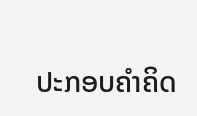ປະກອບຄຳຄິດ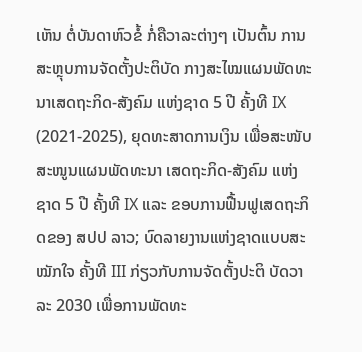ເຫັນ ຕໍ່ບັນດາຫົວຂໍ້ ກໍ່ຄືວາລະຕ່າງໆ ເປັນຕົ້ນ ການສະຫຼຸບການຈັດຕັ້ງປະຕິບັດ ກາງສະໄໝແຜນພັດທະນາເສດຖະກິດ-ສັງຄົມ ແຫ່ງຊາດ 5 ປີ ຄັ້ງທີ IX (2021-2025), ຍຸດທະສາດການເງິນ ເພື່ອສະໜັບສະໜູນແຜນພັດທະນາ ເສດຖະກິດ-ສັງຄົມ ແຫ່ງຊາດ 5 ປີ ຄັ້ງທີ IX ແລະ ຂອບການຟື້ນຟູເສດຖະກິດຂອງ ສປປ ລາວ; ບົດລາຍງານແຫ່ງຊາດແບບສະໝັກໃຈ ຄັ້ງທີ III ກ່ຽວກັບການຈັດຕັ້ງປະຕິ ບັດວາລະ 2030 ເພື່ອການພັດທະ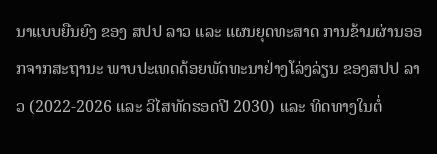ນາແບບຍືນຍົງ ຂອງ ສປປ ລາວ ແລະ ແຜນຍຸດທະສາດ ການຂ້າມຜ່ານອອກຈາກສະຖານະ ພາບປະເທດດ້ອຍພັດທະນາຢ່າງໂລ່ງລ່ຽນ ຂອງສປປ ລາວ (2022-2026 ແລະ ວິໄສທັດຮອດປີ 2030) ແລະ ທິດທາງໃນຕໍ່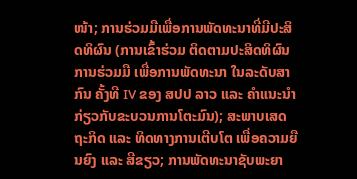ໜ້າ; ການຮ່ວມມືເພື່ອການພັດທະນາທີ່ມີປະສິດທິຜົນ (ການເຂົ້າຮ່ວມ ຕິດຕາມປະສິດທິຜົນ ການຮ່ວມມື ເພື່ອການພັດທະນາ ໃນລະດັບສາກົນ ຄັ້ງທີ IV ຂອງ ສປປ ລາວ ແລະ ຄໍາແນະນໍາກ່ຽວກັບຂະບວນການໂຕະມົນ); ສະພາບເສດຖະກິດ ແລະ ທິດທາງການເຕີບໂຕ ເພື່ອຄວາມຍືນຍົງ ແລະ ສີຂຽວ; ການພັດທະນາຊັບພະຍາ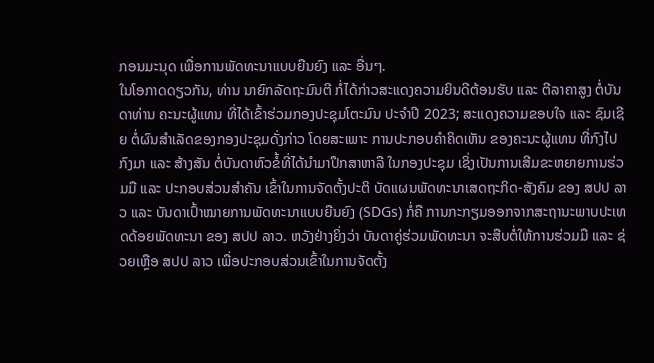ກອນມະນຸດ ເພື່ອການພັດທະນາແບບຍືນຍົງ ແລະ ອື່ນໆ.
ໃນໂອກາດດຽວກັນ, ທ່ານ ນາຍົກລັດຖະມົນຕີ ກໍ່ໄດ້ກ່າວສະແດງຄວາມຍິນດີຕ້ອນຮັບ ແລະ ຕີລາຄາສູງ ຕໍ່ບັນດາທ່ານ ຄະນະຜູ້ແທນ ທີ່ໄດ້ເຂົ້າຮ່ວມກອງປະຊຸມໂຕະມົນ ປະຈຳປີ 2023; ສະແດງຄວາມຂອບໃຈ ແລະ ຊົມເຊີຍ ຕໍ່ຜົນສຳເລັດຂອງກອງປະຊຸມດັ່ງກ່າວ ໂດຍສະເພາະ ການປະກອບຄໍາຄິດເຫັນ ຂອງຄະນະຜູ້ແທນ ທີ່ກົງໄປກົງມາ ແລະ ສ້າງສັນ ຕໍ່ບັນດາຫົວຂໍ້ທີ່ໄດ້ນຳມາປຶກສາຫາລື ໃນກອງປະຊຸມ ເຊິ່ງເປັນການເສີມຂະຫຍາຍການຮ່ວມມື ແລະ ປະກອບສ່ວນສຳຄັນ ເຂົ້າໃນການຈັດຕັ້ງປະຕິ ບັດແຜນພັດທະນາເສດຖະກິດ-ສັງຄົມ ຂອງ ສປປ ລາວ ແລະ ບັນດາເປົ້າໝາຍການພັດທະນາແບບຍືນຍົງ (SDGs) ກໍ່ຄື ການກະກຽມອອກຈາກສະຖານະພາບປະເທດດ້ອຍພັດທະນາ ຂອງ ສປປ ລາວ. ຫວັງຢ່າງຍິ່ງວ່າ ບັນດາຄູ່ຮ່ວມພັດທະນາ ຈະສືບຕໍ່ໃຫ້ການຮ່ວມມື ແລະ ຊ່ວຍເຫຼືອ ສປປ ລາວ ເພື່ອປະກອບສ່ວນເຂົ້າໃນການຈັດຕັ້ງ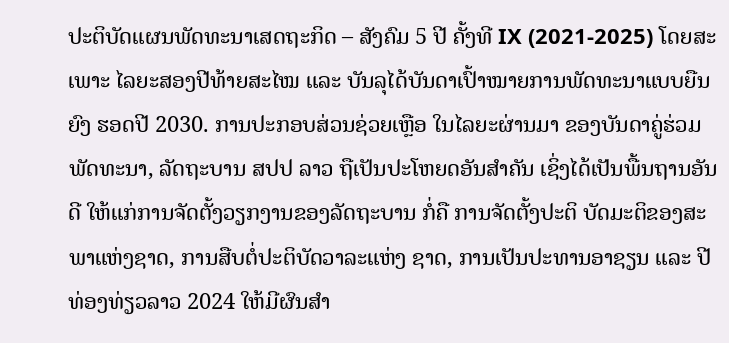ປະຕິບັດແຜນພັດທະນາເສດຖະກິດ – ສັງຄົມ 5 ປີ ຄັ້ງທີ IX (2021-2025) ໂດຍສະເພາະ ໄລຍະສອງປີທ້າຍສະໄໝ ແລະ ບັນລຸໄດ້ບັນດາເປົ້າໝາຍການພັດທະນາແບບຍືນຍົງ ຮອດປີ 2030. ການປະກອບສ່ວນຊ່ວຍເຫຼືອ ໃນໄລຍະຜ່ານມາ ຂອງບັນດາຄູ່ຮ່ວມພັດທະນາ, ລັດຖະບານ ສປປ ລາວ ຖືເປັນປະໂຫຍດອັນສຳຄັນ ເຊິ່ງໄດ້ເປັນພື້ນຖານອັນດີ ໃຫ້ແກ່ການຈັດຕັ້ງວຽກງານຂອງລັດຖະບານ ກໍ່ຄື ການຈັດຕັ້ງປະຕິ ບັດມະຕິຂອງສະພາແຫ່ງຊາດ, ການສືບຕໍ່ປະຕິບັດວາລະແຫ່ງ ຊາດ, ການເປັນປະທານອາຊຽນ ແລະ ປີທ່ອງທ່ຽວລາວ 2024 ໃຫ້ມີຜົນສຳ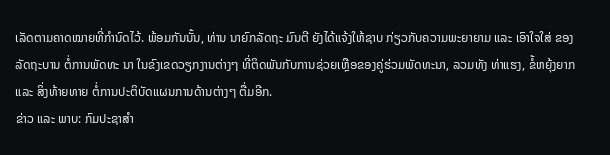ເລັດຕາມຄາດໝາຍທີ່ກຳນົດໄວ້. ພ້ອມກັນນັ້ນ, ທ່ານ ນາຍົກລັດຖະ ມົນຕີ ຍັງໄດ້ແຈ້ງໃຫ້ຊາບ ກ່ຽວກັບຄວາມພະຍາຍາມ ແລະ ເອົາໃຈໃສ່ ຂອງລັດຖະບານ ຕໍ່ການພັດທະ ນາ ໃນຂົງເຂດວຽກງານຕ່າງໆ ທີ່ຕິດພັນກັບການຊ່ວຍເຫຼືອຂອງຄູ່ຮ່ວມພັດທະນາ, ລວມທັງ ທ່າແຮງ, ຂໍ້ຫຍຸ້ງຍາກ ແລະ ສິ່ງທ້າຍທາຍ ຕໍ່ການປະຕິບັດແຜນການດ້ານຕ່າງໆ ຕື່ມອີກ.
ຂ່າວ ແລະ ພາບ: ກົມປະຊາສຳ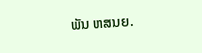ພັນ ຫສນຍ.